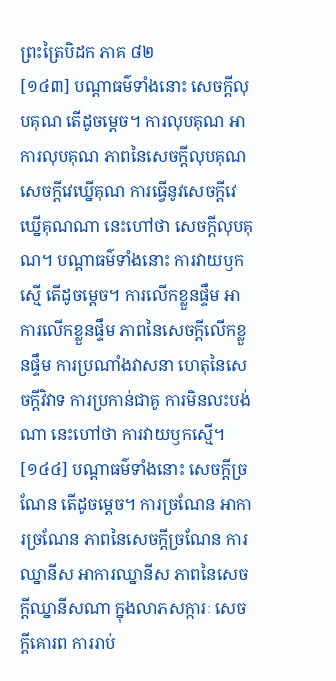ព្រះត្រៃបិដក ភាគ ៨២
[១៤៣] បណ្តាធម៌ទាំងនោះ សេចក្តីលុបគុណ តើដូចម្តេច។ ការលុបគុណ អាការលុបគុណ ភាពនៃសេចក្តីលុបគុណ សេចក្តីវេឃ្នើគុណ ការធ្វើនូវសេចក្តីវេឃ្នើគុណណា នេះហៅថា សេចក្តីលុបគុណ។ បណ្តាធម៌ទាំងនោះ ការវាយឫកស្មើ តើដូចម្តេច។ ការលើកខ្លួនផ្ទឹម អាការលើកខ្លួនផ្ទឹម ភាពនៃសេចក្តីលើកខ្លួនផ្ទឹម ការប្រណាំងវាសនា ហេតុនៃសេចក្តីវិវាទ ការប្រកាន់ជាគូ ការមិនលះបង់ណា នេះហៅថា ការវាយឫកស្មើ។
[១៤៤] បណ្តាធម៌ទាំងនោះ សេចក្តីច្រណែន តើដូចម្តេច។ ការច្រណែន អាការច្រណែន ភាពនៃសេចក្តីច្រណែន ការឈ្នានីស អាការឈ្នានីស ភាពនៃសេចក្តីឈ្នានីសណា ក្នុងលាភសក្ការៈ សេចក្តីគោរព ការរាប់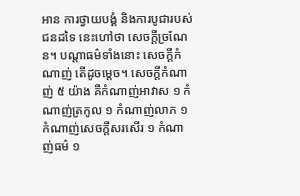អាន ការថ្វាយបង្គំ និងការបូជារបស់ជនដទៃ នេះហៅថា សេចក្តីច្រណែន។ បណ្តាធម៌ទាំងនោះ សេចក្តីកំណាញ់ តើដូចម្តេច។ សេចក្តីកំណាញ់ ៥ យ៉ាង គឺកំណាញ់អាវាស ១ កំណាញ់ត្រកូល ១ កំណាញ់លាភ ១ កំណាញ់សេចក្តីសរសើរ ១ កំណាញ់ធម៌ ១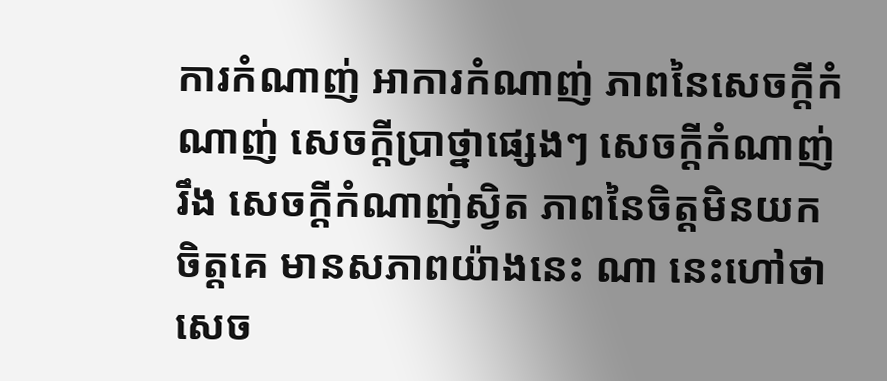ការកំណាញ់ អាការកំណាញ់ ភាពនៃសេចក្តីកំណាញ់ សេចក្តីប្រាថ្នាផ្សេងៗ សេចក្តីកំណាញ់រឹង សេចក្តីកំណាញ់ស្វិត ភាពនៃចិត្តមិនយកចិត្តគេ មានសភាពយ៉ាងនេះ ណា នេះហៅថា សេច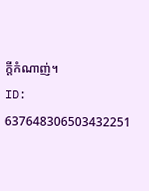ក្តីកំណាញ់។
ID: 637648306503432251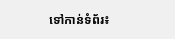ទៅកាន់ទំព័រ៖